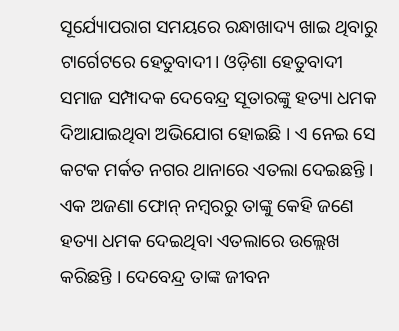ସୂର୍ଯ୍ୟୋପରାଗ ସମୟରେ ରନ୍ଧାଖାଦ୍ୟ ଖାଇ ଥିବାରୁ ଟାର୍ଗେଟରେ ହେତୁବାଦୀ। ଓଡ଼ିଶା ହେତୁବାଦୀ ସମାଜ ସମ୍ପାଦକ ଦେବେନ୍ଦ୍ର ସୂତାରଙ୍କୁ ହତ୍ୟା ଧମକ ଦିଆଯାଇଥିବା ଅଭିଯୋଗ ହୋଇଛି । ଏ ନେଇ ସେ କଟକ ମର୍କତ ନଗର ଥାନାରେ ଏତଲା ଦେଇଛନ୍ତି । ଏକ ଅଜଣା ଫୋନ୍ ନମ୍ବରରୁ ତାଙ୍କୁ କେହି ଜଣେ ହତ୍ୟା ଧମକ ଦେଇଥିବା ଏତଲାରେ ଉଲ୍ଲେଖ କରିଛନ୍ତି । ଦେବେନ୍ଦ୍ର ତାଙ୍କ ଜୀବନ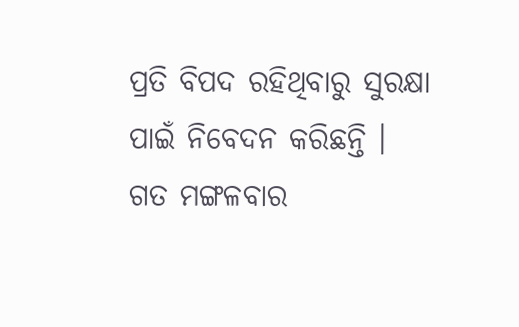ପ୍ରତି ବିପଦ ରହିଥିବାରୁ ସୁରକ୍ଷା ପାଇଁ ନିବେଦନ କରିଛନ୍ତି ।
ଗତ ମଙ୍ଗଳବାର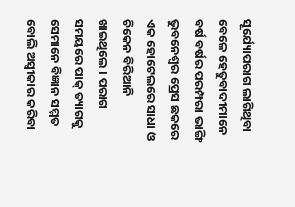ସୂର୍ଯ୍ୟୋପରାଗ ଲାଗିଥିବା ବେଳେ ହେତୁବାଦୀମାନେ ବର୍ଷ ବର୍ଷର ପରମ୍ପରା ଭାଙ୍ଗି ଭୁବନେଶ୍ୱର ପ୍ରେସ ଛକରେ ଏକ ହୋଟେଲରେ ସାଧା ଓ ଚିକେନ ବିରିଆନି ଖାଇଥିଲେ । ପରାଗ ସମୟରେ ପାକ୍ ତ୍ୟାଗକୁ ସେମାନେ ବିଜ୍ଞାନ ସମ୍ମତ ବୋଲି ଅସ୍ୱୀକାର କରିବା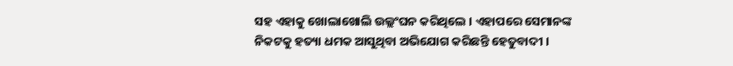ସହ ଏହାକୁ ଖୋଲାଖୋଲି ଉଲ୍ଲଂଘନ କରିଥିଲେ । ଏହାପରେ ସେମାନଙ୍କ ନିକଟକୁ ହତ୍ୟା ଧମକ ଆସୁଥିବା ଅଭିଯୋଗ କରିଛନ୍ତି ହେତୁବାଦୀ ।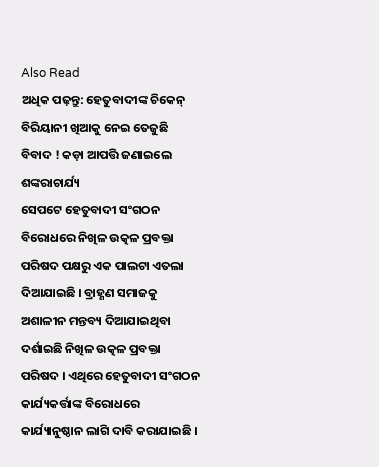Also Read
ଅଧିକ ପଢ଼ନ୍ତୁ: ହେତୁବାଦୀଙ୍କ ଚିକେନ୍ ବିରିୟାନୀ ଖିଆକୁ ନେଇ ତେଜୁଛି ବିବାଦ ! କଡ଼ା ଆପତ୍ତି ଜଣାଇଲେ ଶଙ୍କରାଚାର୍ଯ୍ୟ
ସେପଟେ ହେତୁବାଦୀ ସଂଗଠନ ବିରୋଧରେ ନିଖିଳ ଉତ୍କଳ ପ୍ରବକ୍ତା ପରିଷଦ ପକ୍ଷରୁ ଏକ ପାଲଟା ଏତଲା ଦିଆଯାଇଛି । ବ୍ରାହ୍ଣଣ ସମାଜକୁ ଅଶାଳୀନ ମନ୍ତବ୍ୟ ଦିଆଯାଇଥିବା ଦର୍ଶାଇଛି ନିଖିଳ ଉତ୍କଳ ପ୍ରବକ୍ତା ପରିଷଦ । ଏଥିରେ ହେତୁବାଦୀ ସଂଗଠନ କାର୍ଯ୍ୟକର୍ତ୍ତାଙ୍କ ବିରୋଧରେ କାର୍ଯ୍ୟାନୁଷ୍ଠାନ ଲାଗି ଦାବି କରାଯାଇଛି ।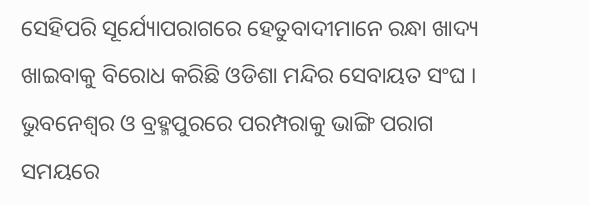ସେହିପରି ସୂର୍ଯ୍ୟୋପରାଗରେ ହେତୁବାଦୀମାନେ ରନ୍ଧା ଖାଦ୍ୟ ଖାଇବାକୁ ବିରୋଧ କରିଛି ଓଡିଶା ମନ୍ଦିର ସେବାୟତ ସଂଘ । ଭୁବନେଶ୍ୱର ଓ ବ୍ରହ୍ମପୁରରେ ପରମ୍ପରାକୁ ଭାଙ୍ଗି ପରାଗ ସମୟରେ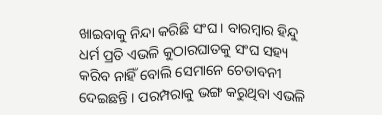ଖାଇବାକୁ ନିନ୍ଦା କରିଛି ସଂଘ । ବାରମ୍ବାର ହିନ୍ଦୁ ଧର୍ମ ପ୍ରତି ଏଭଳି କୁଠାରଘାତକୁ ସଂଘ ସହ୍ୟ କରିବ ନାହିଁ ବୋଲି ସେମାନେ ଚେତାବନୀ ଦେଇଛନ୍ତି । ପରମ୍ପରାକୁ ଭଙ୍ଗ କରୁଥିବା ଏଭଳି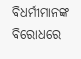ବିଧର୍ମୀମାନଙ୍କ ବିରୋଧରେ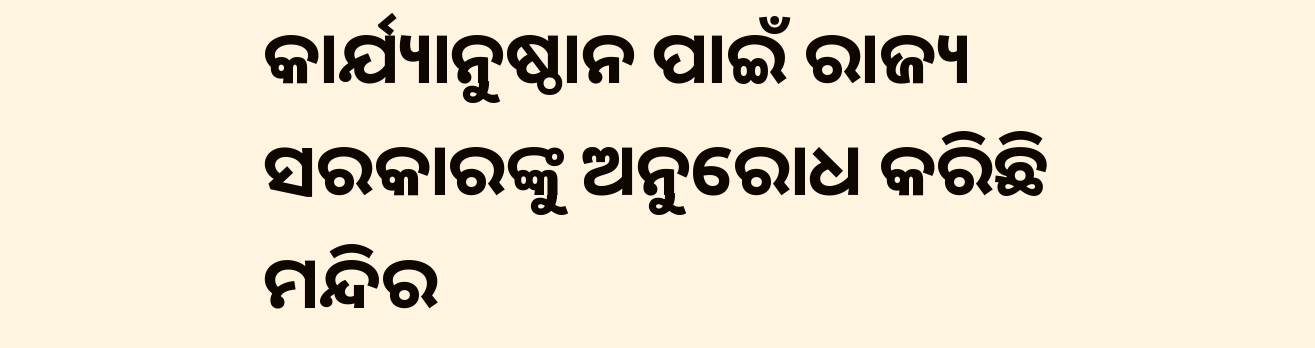କାର୍ଯ୍ୟାନୁଷ୍ଠାନ ପାଇଁ ରାଜ୍ୟ ସରକାରଙ୍କୁ ଅନୁରୋଧ କରିଛି ମନ୍ଦିର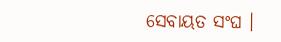ସେବାୟତ ସଂଘ ।